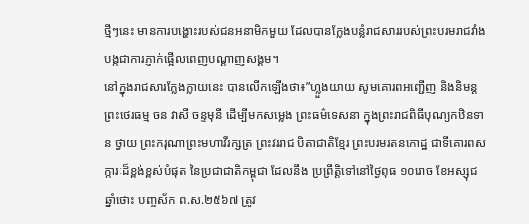ថ្មីៗនេះ មានការបង្ហោះរបស់ជនអនាមិកមួយ ដែលបានក្លែងបន្លំរាជសាររបស់ព្រះបរមរាជវាំង បង្កជាការភ្ញាក់ផ្អើលពេញបណ្តាញសង្គម។
នៅក្នុងរាជសារក្លែងក្លាយនេះ បានលើកឡើងថា៖”ហ្លួងយាយ សូមគោរពអញ្ជើញ និងនិមន្ត ព្រះថេរធម្ម ចន វាសី ចន្ទមុនី ដើម្បីមកសម្លេង ព្រះធម៌ទេសនា ក្នុងព្រះរាជពិធីបុណ្យកឋិនទាន ថ្វាយ ព្រះករុណាព្រះមហាវីរក្សត្រ ព្រះវររាជ បិតាជាតិខ្មែរ ព្រះបរមរតនកោដ្ឋ ជាទីគោរពសក្ការៈដ៏ខ្ពង់ខ្ពស់បំផុត នៃប្រជាជាតិកម្ពុជា ដែលនឹង ប្រព្រឹត្តិទៅនៅថ្ងៃពុធ ១០រោច ខែអស្សុជ ឆ្នាំថោះ បញ្ចស័ក ព.ស.២៥៦៧ ត្រូវ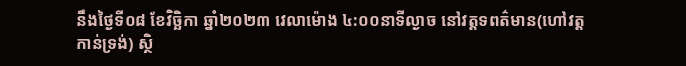នឹងថ្ងៃទី០៨ ខែវិច្ឆិកា ឆ្នាំ២០២៣ វេលាម៉ោង ៤:០០នាទីល្ងាច នៅវត្ដទពត៌មាន(ហៅវត្តកាន់ទ្រង់) ស្ថិ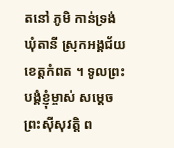តនៅ ភូមិ កាន់ទ្រង់ ឃុំតានី ស្រុកអង្គជ័យ ខេត្តកំពត ។ ទូលព្រះបង្គំខ្ញុំម្ចាស់ សម្ដេច ព្រះស៊ីសុវត្តិ ព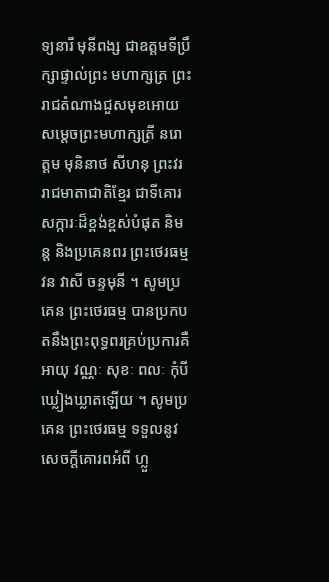ទ្យនារី មុនីពង្ស ជាឧត្តមទីប្រឹក្សាផ្ទាល់ព្រះ មហាក្សត្រ ព្រះរាជតំណាងជួសមុខអោយ សម្តេចព្រះមហាក្សត្រី នរោត្តម មុនិនាថ សីហនុ ព្រះវររាជមាតាជាតិខ្មែរ ជាទីគោរសក្ការៈដ៏ខ្ពង់ខ្ពស់បំផុត និមន្ត និងប្រគេនពរ ព្រះថេរធម្ម វន វាសី ចន្ទមុនី ។ សូមប្រគេន ព្រះថេរធម្ម បានប្រកបតនឹងព្រះពុទ្ធពរគ្រប់ប្រការគឺ អាយុ វណ្ណៈ សុខៈ ពលៈ កុំបី ឃ្លៀងឃ្លាតឡើយ ។ សូមប្រគេន ព្រះថេរធម្ម ទទួលនូវសេចក្ដីគោរពអំពី ហ្លួ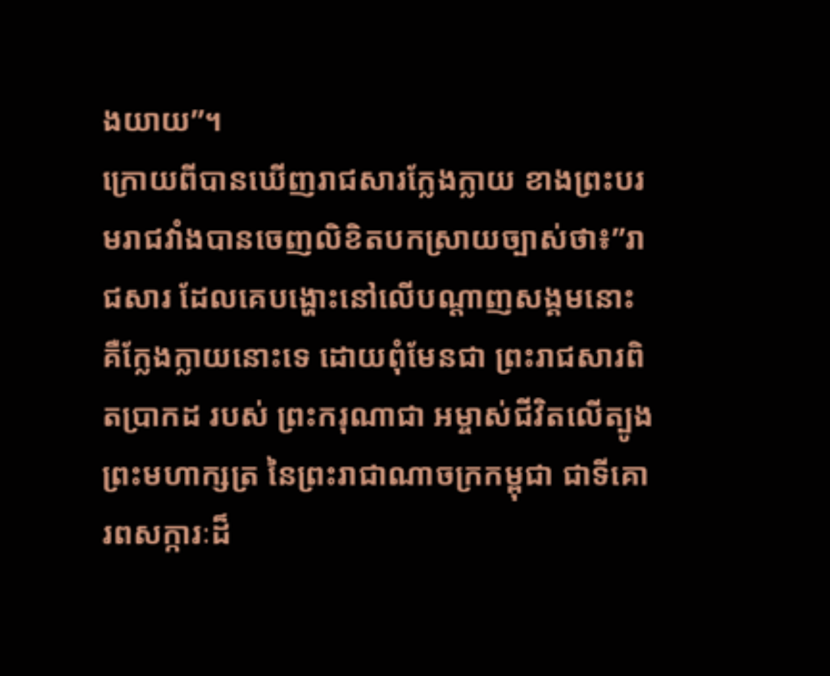ងយាយ”។
ក្រោយពីបានឃើញរាជសារក្លែងក្លាយ ខាងព្រះបរមរាជវាំងបានចេញលិខិតបកស្រាយច្បាស់ថា៖”រាជសារ ដែលគេបង្ហោះនៅលើបណ្តាញសង្គមនោះ គឺក្លែងក្លាយនោះទេ ដោយពុំមែនជា ព្រះរាជសារពិតប្រាកដ របស់ ព្រះករុណាជា អម្ចាស់ជីវិតលើត្បូង ព្រះមហាក្សត្រ នៃព្រះរាជាណាចក្រកម្ពុជា ជាទីគោរពសក្ការៈដ៏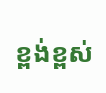ខ្ពង់ខ្ពស់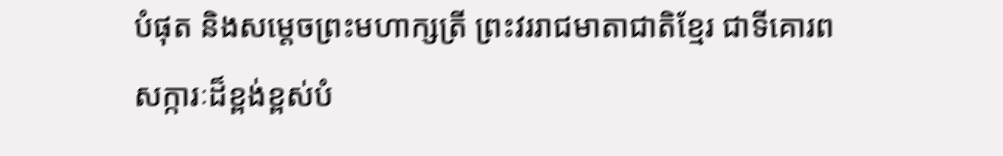បំផុត និងសម្តេចព្រះមហាក្សត្រី ព្រះវររាជមាតាជាតិខ្មែរ ជាទីគោរពសក្ការៈដ៏ខ្ពង់ខ្ពស់បំ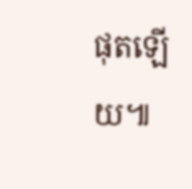ផុតឡើយ៕